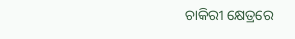ଚାକିରୀ କ୍ଷେତ୍ରରେ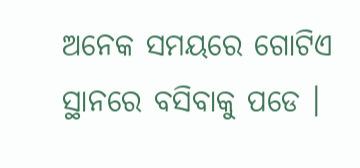ଅନେକ ସମୟରେ ଗୋଟିଏ ସ୍ଥାନରେ ବସିବାକୁ ପଡେ ।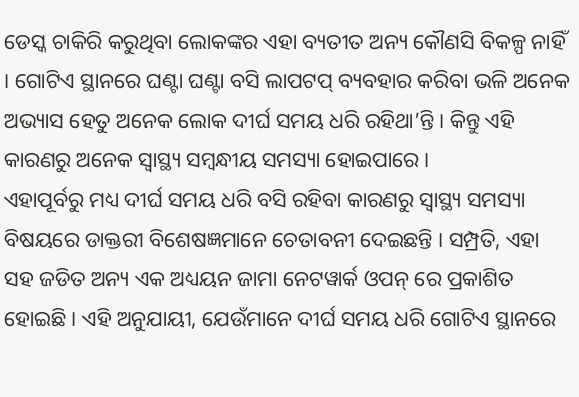ଡେସ୍କ ଚାକିରି କରୁଥିବା ଲୋକଙ୍କର ଏହା ବ୍ୟତୀତ ଅନ୍ୟ କୌଣସି ବିକଳ୍ପ ନାହିଁ । ଗୋଟିଏ ସ୍ଥାନରେ ଘଣ୍ଟା ଘଣ୍ଟା ବସି ଲାପଟପ୍ ବ୍ୟବହାର କରିବା ଭଳି ଅନେକ ଅଭ୍ୟାସ ହେତୁ ଅନେକ ଲୋକ ଦୀର୍ଘ ସମୟ ଧରି ରହିଥା’ନ୍ତି । କିନ୍ତୁ ଏହି କାରଣରୁ ଅନେକ ସ୍ୱାସ୍ଥ୍ୟ ସମ୍ବନ୍ଧୀୟ ସମସ୍ୟା ହୋଇପାରେ ।
ଏହାପୂର୍ବରୁ ମଧ୍ୟ ଦୀର୍ଘ ସମୟ ଧରି ବସି ରହିବା କାରଣରୁ ସ୍ୱାସ୍ଥ୍ୟ ସମସ୍ୟା ବିଷୟରେ ଡାକ୍ତରୀ ବିଶେଷଜ୍ଞମାନେ ଚେତାବନୀ ଦେଇଛନ୍ତି । ସମ୍ପ୍ରତି, ଏହା ସହ ଜଡିତ ଅନ୍ୟ ଏକ ଅଧ୍ୟୟନ ଜାମା ନେଟୱାର୍କ ଓପନ୍ ରେ ପ୍ରକାଶିତ ହୋଇଛି । ଏହି ଅନୁଯାୟୀ, ଯେଉଁମାନେ ଦୀର୍ଘ ସମୟ ଧରି ଗୋଟିଏ ସ୍ଥାନରେ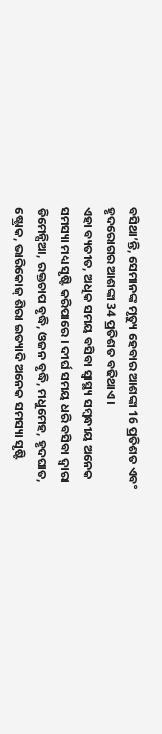ବସିଥା’ନ୍ତି, ସେମାନଙ୍କ ମୃତ୍ୟୁ ହେବାର ଆଶଙ୍କା 16 ପ୍ରତିଶତ ଏବଂ ହୃଦରୋଗର ଆଶଙ୍କା 34 ପ୍ରତିଶତ ବଢିଥାଏ ।
ଏହା ବ୍ୟତୀତ, ଅଧିକ ସମୟ ବସିବା ସ୍ୱାସ୍ଥ୍ୟ ସମ୍ବନ୍ଧୀୟ ଅନେକ ସମସ୍ୟା ମଧ୍ୟ ସୃଷ୍ଟି କରିପାରେ । ଦୀର୍ଘ ସମୟ ଧରି ବସିବା ଦ୍ୱାରା ଡିମେନ୍ସିଆ, ରକ୍ତଚାପ ବୃଦ୍ଧି, ଓଜନ ବୃଦ୍ଧି, ମଧୁମେହ, ହୃଦଘାତ, ଷ୍ଟ୍ରୋକ, ଭାରିକୋଜ୍ ଶିରା ଇତ୍ୟାଦି ଅନେକ ସମସ୍ୟା ସୃଷ୍ଟି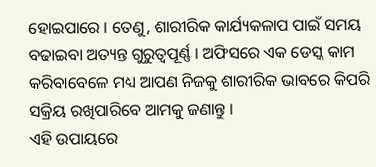ହୋଇପାରେ । ତେଣୁ, ଶାରୀରିକ କାର୍ଯ୍ୟକଳାପ ପାଇଁ ସମୟ ବଢାଇବା ଅତ୍ୟନ୍ତ ଗୁରୁତ୍ୱପୂର୍ଣ୍ଣ । ଅଫିସରେ ଏକ ଡେସ୍କ କାମ କରିବାବେଳେ ମଧ୍ୟ ଆପଣ ନିଜକୁ ଶାରୀରିକ ଭାବରେ କିପରି ସକ୍ରିୟ ରଖିପାରିବେ ଆମକୁ ଜଣାନ୍ତୁ ।
ଏହି ଉପାୟରେ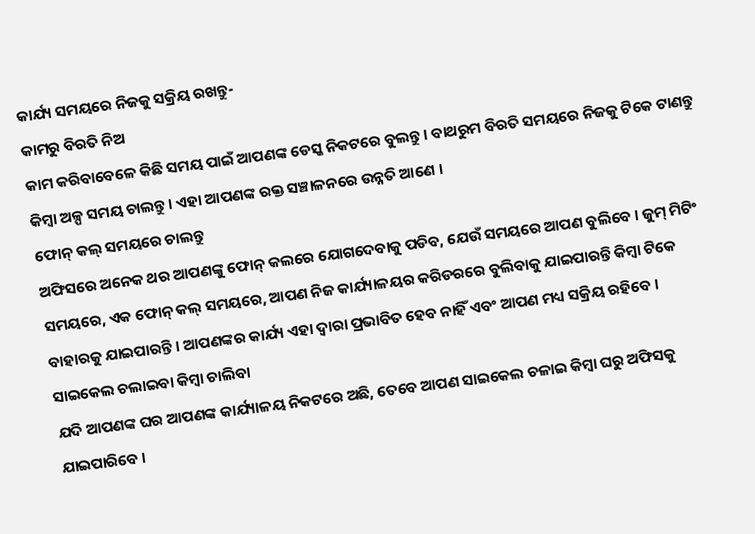କାର୍ଯ୍ୟ ସମୟରେ ନିଜକୁ ସକ୍ରିୟ ରଖନ୍ତୁ-
କାମରୁ ବିରତି ନିଅ
କାମ କରିବାବେଳେ କିଛି ସମୟ ପାଇଁ ଆପଣଙ୍କ ଡେସ୍କ ନିକଟରେ ବୁଲନ୍ତୁ । ବାଥରୁମ ବିରତି ସମୟରେ ନିଜକୁ ଟିକେ ଟାଣନ୍ତୁ କିମ୍ବା ଅଳ୍ପ ସମୟ ଚାଲନ୍ତୁ । ଏହା ଆପଣଙ୍କ ରକ୍ତ ସଞ୍ଚାଳନରେ ଉନ୍ନତି ଆଣେ ।
ଫୋନ୍ କଲ୍ ସମୟରେ ଚାଲନ୍ତୁ
ଅଫିସରେ ଅନେକ ଥର ଆପଣଙ୍କୁ ଫୋନ୍ କଲରେ ଯୋଗଦେବାକୁ ପଡିବ, ଯେଉଁ ସମୟରେ ଆପଣ ବୁଲିବେ । ଜୁମ୍ ମିଟିଂ ସମୟରେ, ଏକ ଫୋନ୍ କଲ୍ ସମୟରେ, ଆପଣ ନିଜ କାର୍ଯ୍ୟାଳୟର କରିଡରରେ ବୁଲିବାକୁ ଯାଇପାରନ୍ତି କିମ୍ବା ଟିକେ ବାହାରକୁ ଯାଇପାରନ୍ତି । ଆପଣଙ୍କର କାର୍ଯ୍ୟ ଏହା ଦ୍ୱାରା ପ୍ରଭାବିତ ହେବ ନାହିଁ ଏବଂ ଆପଣ ମଧ୍ୟ ସକ୍ରିୟ ରହିବେ ।
ସାଇକେଲ ଚଲାଇବା କିମ୍ବା ଚାଲିବା
ଯଦି ଆପଣଙ୍କ ଘର ଆପଣଙ୍କ କାର୍ଯ୍ୟାଳୟ ନିକଟରେ ଅଛି, ତେବେ ଆପଣ ସାଇକେଲ ଚଳାଇ କିମ୍ବା ଘରୁ ଅଫିସକୁ ଯାଇପାରିବେ ।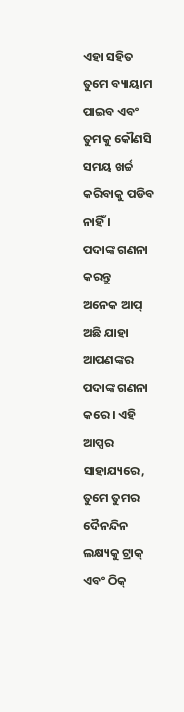ଏହା ସହିତ ତୁମେ ବ୍ୟାୟାମ ପାଇବ ଏବଂ ତୁମକୁ କୌଣସି ସମୟ ଖର୍ଚ୍ଚ କରିବାକୁ ପଡିବ ନାହିଁ ।
ପଦାଙ୍କ ଗଣନା କରନ୍ତୁ
ଅନେକ ଆପ୍ ଅଛି ଯାହା ଆପଣଙ୍କର ପଦାଙ୍କ ଗଣନା କରେ । ଏହି ଆପ୍ସର ସାହାଯ୍ୟରେ, ତୁମେ ତୁମର ଦୈନନ୍ଦିନ ଲକ୍ଷ୍ୟକୁ ଟ୍ରାକ୍ ଏବଂ ଠିକ୍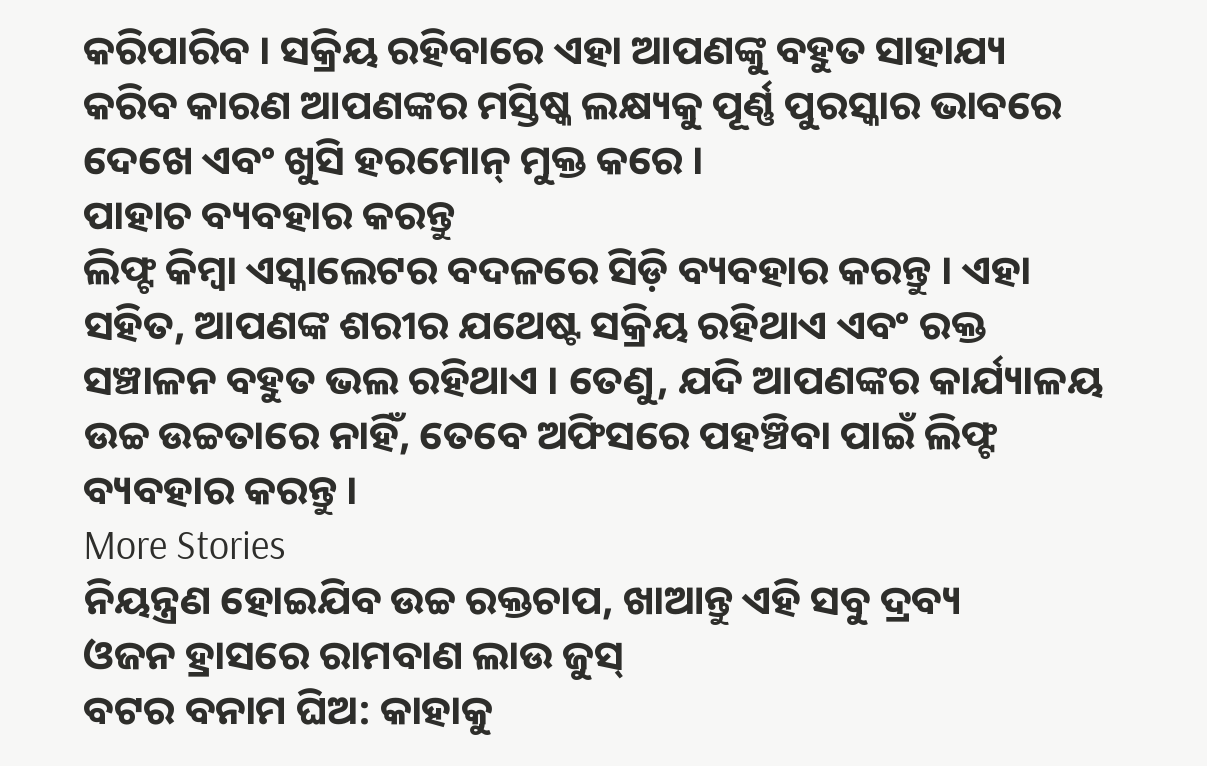କରିପାରିବ । ସକ୍ରିୟ ରହିବାରେ ଏହା ଆପଣଙ୍କୁ ବହୁତ ସାହାଯ୍ୟ କରିବ କାରଣ ଆପଣଙ୍କର ମସ୍ତିଷ୍କ ଲକ୍ଷ୍ୟକୁ ପୂର୍ଣ୍ଣ ପୁରସ୍କାର ଭାବରେ ଦେଖେ ଏବଂ ଖୁସି ହରମୋନ୍ ମୁକ୍ତ କରେ ।
ପାହାଚ ବ୍ୟବହାର କରନ୍ତୁ
ଲିଫ୍ଟ କିମ୍ବା ଏସ୍କାଲେଟର ବଦଳରେ ସିଡ଼ି ବ୍ୟବହାର କରନ୍ତୁ । ଏହା ସହିତ, ଆପଣଙ୍କ ଶରୀର ଯଥେଷ୍ଟ ସକ୍ରିୟ ରହିଥାଏ ଏବଂ ରକ୍ତ ସଞ୍ଚାଳନ ବହୁତ ଭଲ ରହିଥାଏ । ତେଣୁ, ଯଦି ଆପଣଙ୍କର କାର୍ଯ୍ୟାଳୟ ଉଚ୍ଚ ଉଚ୍ଚତାରେ ନାହିଁ, ତେବେ ଅଫିସରେ ପହଞ୍ଚିବା ପାଇଁ ଲିଫ୍ଟ ବ୍ୟବହାର କରନ୍ତୁ ।
More Stories
ନିୟନ୍ତ୍ରଣ ହୋଇଯିବ ଉଚ୍ଚ ରକ୍ତଚାପ, ଖାଆନ୍ତୁ ଏହି ସବୁ ଦ୍ରବ୍ୟ
ଓଜନ ହ୍ରାସରେ ରାମବାଣ ଲାଉ ଜୁସ୍
ବଟର ବନାମ ଘିଅ: କାହାକୁ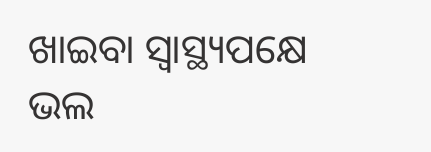ଖାଇବା ସ୍ବାସ୍ଥ୍ୟପକ୍ଷେ ଭଲ